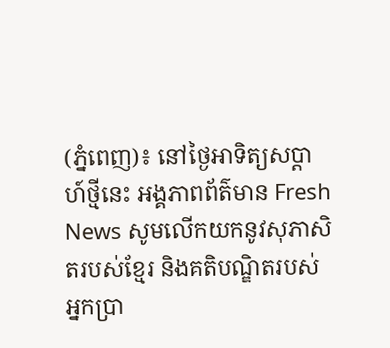(ភ្នំពេញ)៖ នៅថ្ងៃអាទិត្យសប្ដាហ៍ថ្មីនេះ អង្គភាពព័ត៌មាន Fresh News សូមលើកយកនូវសុភាសិតរបស់ខ្មែរ និងគតិបណ្ឌិតរបស់អ្នកប្រា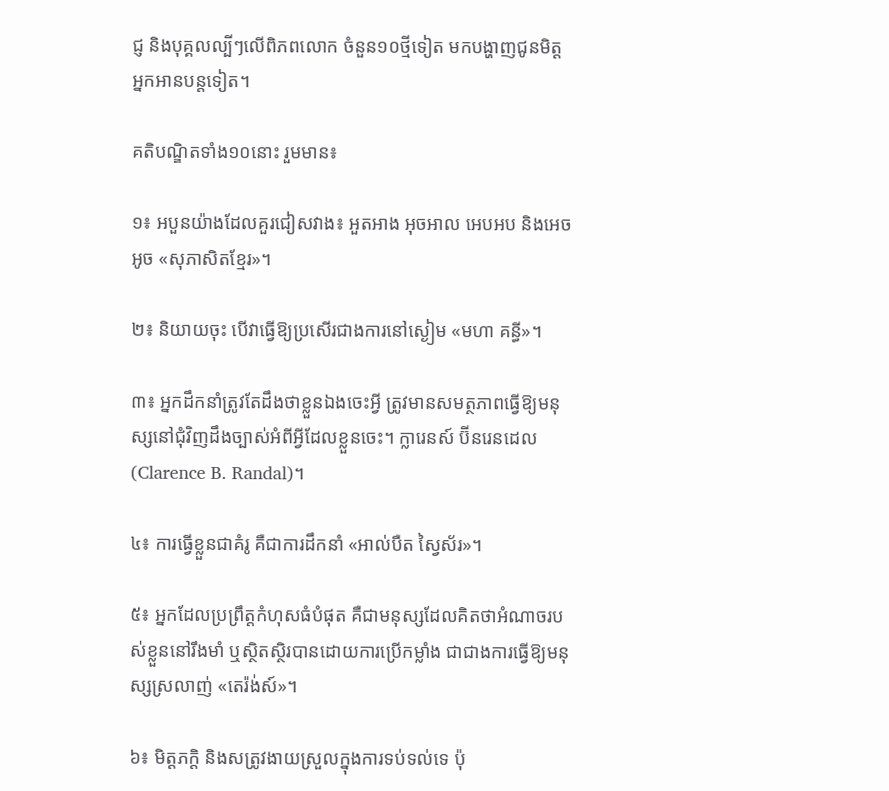ជ្ញ និងបុគ្គលល្បីៗលើពិភពលោក ចំនួន១០ថ្មីទៀត មកបង្ហាញជូនមិត្តអ្នកអានបន្តទៀត។

គតិបណ្ឌិតទាំង១០នោះ រួមមាន៖

១៖ អបួនយ៉ាងដែលគួរជៀសវាង៖ អួតអាង អុចអាល អេបអប និងអេចអូច «សុភាសិតខ្មែរ»។

២៖ និយាយចុះ បើវាធ្វើឱ្យប្រសើរជាងការនៅស្ងៀម «មហា គន្ធី»។

៣៖ អ្នកដឹកនាំត្រូវតែដឹងថាខ្លួនឯងចេះអ្វី ត្រូវមានសមត្ថភាពធ្វើឱ្យមនុស្សនៅជុំវិញដឹងច្បាស់អំពីអ្វីដែលខ្លួនចេះ។ ក្លារេនស៍ ប៊ីនរេនដេល (Clarence B. Randal)។

៤៖ ការធ្វើខ្លួនជាគំរូ គឺជាការដឹកនាំ «អាល់បឺត ស្វៃស័រ»។

៥៖ អ្នកដែលប្រព្រឹត្តកំហុសធំបំផុត គឺជាមនុស្សដែលគិតថាអំណាចរបស់ខ្លួននៅរឹងមាំ ឬស្ថិតស្ថិរបានដោយការប្រើកម្លាំង ជាជាងការធ្វើឱ្យមនុស្សស្រលាញ់ «តេរ៉ង់ស៍»។

៦៖ មិត្តភក្តិ និងសត្រូវងាយស្រួលក្នុងការទប់ទល់ទេ ប៉ុ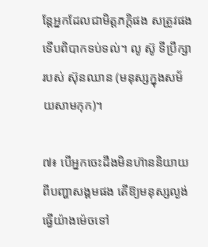ន្តែអ្នកដែលជាមិត្តភក្តិផង សត្រូវផង ទើបពិបាកទប់ទល់។ លូ ស៊ូ ទីប្រឹក្សារបស់ ស៊ុនឈាន (មនុស្សក្នុងសម័យសាមកុក)។

៧៖ បើអ្នកចេះដឹងមិនហ៊ាននិយាយពីបញ្ហាសង្គមផង តើឱ្យមនុស្សល្ងង់ធ្វើយ៉ាងម៉េចទៅ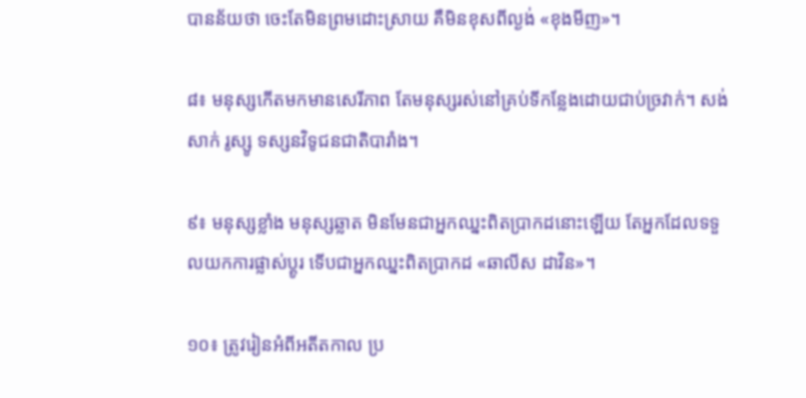បានន័យថា ចេះតែមិនព្រមដោះស្រាយ គឺមិនខុសពីល្ងង់ «ខុងមីញ»។

៨៖ មនុស្សកើតមកមានសេរីភាព តែមនុស្សរស់នៅគ្រប់ទីកន្លែងដោយជាប់ច្រវាក់។ សង់សាក់ រូស្សូ ទស្សនវិទូជនជាតិបារាំង។

៩៖ មនុស្សខ្លាំង មនុស្សឆ្លាត មិនមែនជាអ្នកឈ្នះពិតប្រាកដនោះឡើយ តែអ្នកដែលទទួលយកការផ្លាស់ប្ដូរ ទើបជាអ្នកឈ្នះពិតប្រាកដ «ឆាលីស ដាវិន»។

១០៖ ត្រូវរៀនអំពីអតីតកាល ប្រ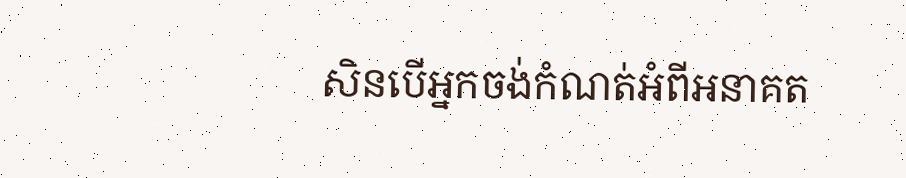សិនបើអ្នកចង់កំណត់អំពីអនាគត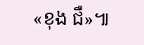«ខុង ជឺ»៕